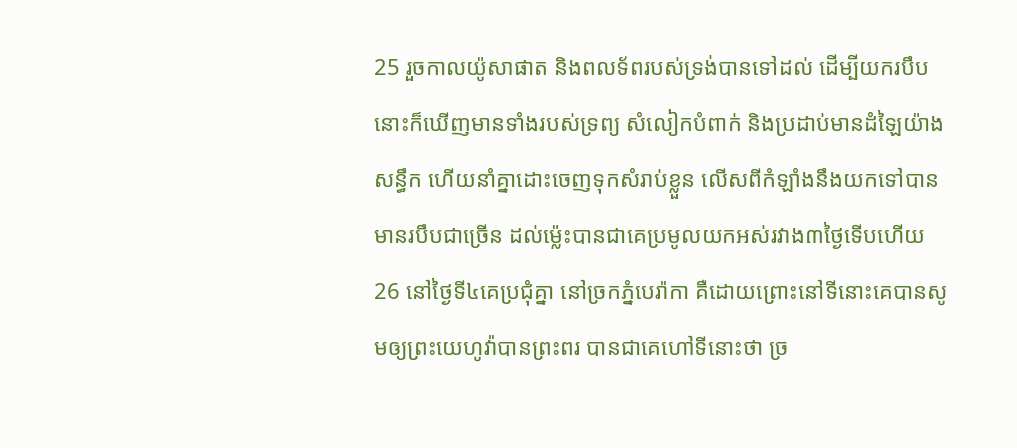25 រួចកាលយ៉ូសាផាត និងពលទ័ពរបស់ទ្រង់បានទៅដល់ ដើម្បីយករបឹប នោះក៏ឃើញមានទាំងរបស់ទ្រព្យ សំលៀកបំពាក់ និងប្រដាប់មានដំឡៃយ៉ាងសន្ធឹក ហើយនាំគ្នាដោះចេញទុកសំរាប់ខ្លួន លើសពីកំឡាំងនឹងយកទៅបាន មានរបឹបជាច្រើន ដល់ម៉្លេះបានជាគេប្រមូលយកអស់រវាង៣ថ្ងៃទើបហើយ
26 នៅថ្ងៃទី៤គេប្រជុំគ្នា នៅច្រកភ្នំបេរ៉ាកា គឺដោយព្រោះនៅទីនោះគេបានសូមឲ្យព្រះយេហូវ៉ាបានព្រះពរ បានជាគេហៅទីនោះថា ច្រ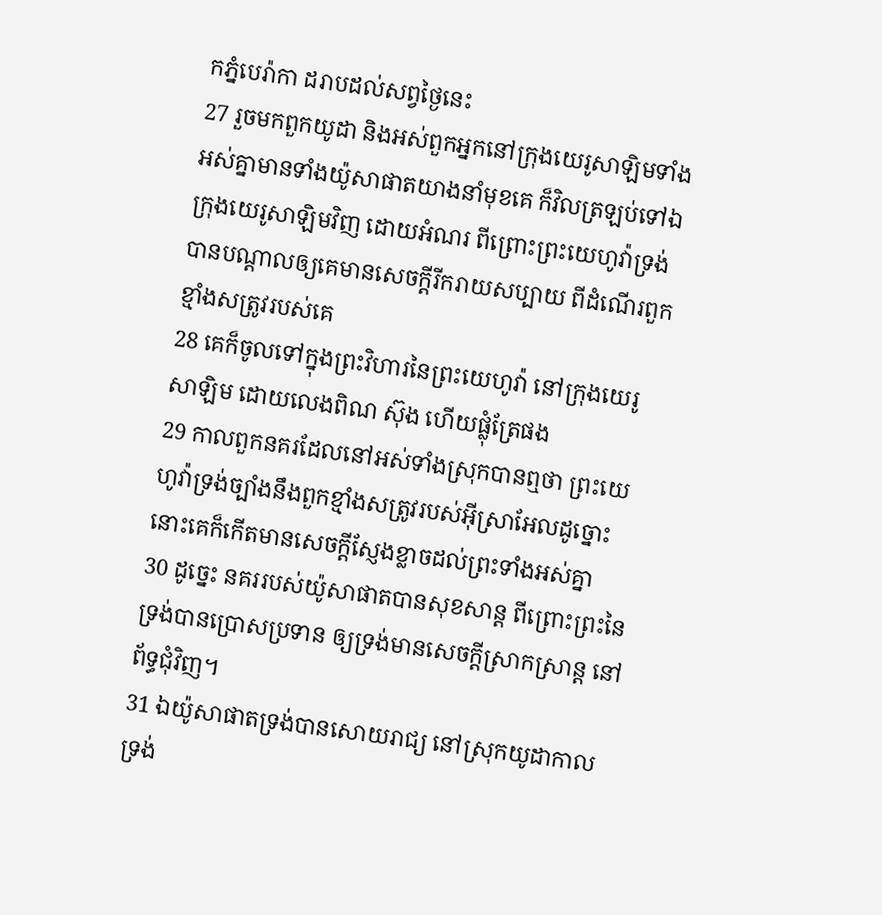កភ្នំបេរ៉ាកា ដរាបដល់សព្វថ្ងៃនេះ
27 រួចមកពួកយូដា និងអស់ពួកអ្នកនៅក្រុងយេរូសាឡិមទាំងអស់គ្នាមានទាំងយ៉ូសាផាតយាងនាំមុខគេ ក៏វិលត្រឡប់ទៅឯក្រុងយេរូសាឡិមវិញ ដោយអំណរ ពីព្រោះព្រះយេហូវ៉ាទ្រង់បានបណ្តាលឲ្យគេមានសេចក្ដីរីករាយសប្បាយ ពីដំណើរពួកខ្មាំងសត្រូវរបស់គេ
28 គេក៏ចូលទៅក្នុងព្រះវិហារនៃព្រះយេហូវ៉ា នៅក្រុងយេរូសាឡិម ដោយលេងពិណ ស៊ុង ហើយផ្លុំត្រែផង
29 កាលពួកនគរដែលនៅអស់ទាំងស្រុកបានឮថា ព្រះយេហូវ៉ាទ្រង់ច្បាំងនឹងពួកខ្មាំងសត្រូវរបស់អ៊ីស្រាអែលដូច្នោះ នោះគេក៏កើតមានសេចក្ដីស្ញែងខ្លាចដល់ព្រះទាំងអស់គ្នា
30 ដូច្នេះ នគររបស់យ៉ូសាផាតបានសុខសាន្ត ពីព្រោះព្រះនៃទ្រង់បានប្រោសប្រទាន ឲ្យទ្រង់មានសេចក្ដីស្រាកស្រាន្ត នៅព័ទ្ធជុំវិញ។
31 ឯយ៉ូសាផាតទ្រង់បានសោយរាជ្យ នៅស្រុកយូដាកាលទ្រង់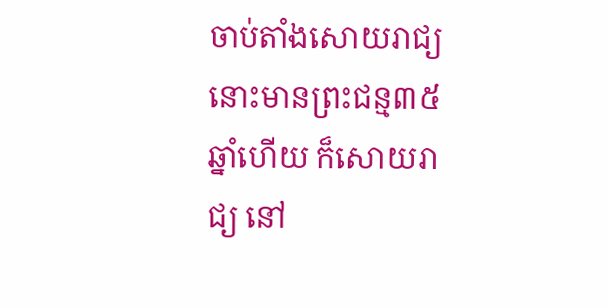ចាប់តាំងសោយរាជ្យ នោះមានព្រះជន្ម៣៥ឆ្នាំហើយ ក៏សោយរាជ្យ នៅ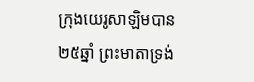ក្រុងយេរូសាឡិមបាន២៥ឆ្នាំ ព្រះមាតាទ្រង់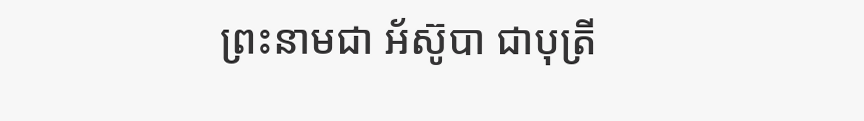ព្រះនាមជា អ័ស៊ូបា ជាបុត្រី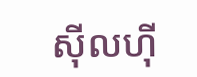ស៊ីលហ៊ី